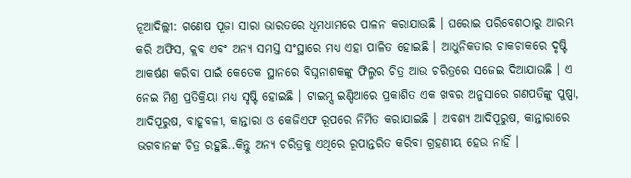ନୂଆଦିଲ୍ଲୀ: ଗଣେଷ ପୂଜା ସାରା ଭାରତରେ ଧୂମଧାମରେ ପାଳନ କରାଯାଉଛି । ଘରୋଇ ପରିବେଶଠାରୁ ଆରମ୍ଭ କରି ଅଫିସ, କ୍ଲବ ଏବଂ ଅନ୍ୟ ସମସ୍ତ ସଂସ୍ଥାରେ ମଧ୍ୟ ଏହା ପାଳିତ ହୋଇଛି । ଆଧୁନିକତାର ଚାକଚାକରେ ଦୃଷ୍ଟି ଆକର୍ଷଣ କରିବା ପାଇଁ କେତେକ ସ୍ଥାନରେ ବିଘ୍ନନାଶକଙ୍କୁ ଫିଲ୍ମର ଚିତ୍ର ଆଉ ଚରିତ୍ରରେ ସଜେଇ ଦିଆଯାଉଛି । ଏ ନେଇ ମିଶ୍ର ପ୍ରତିକ୍ରିୟା ମଧ୍ୟ ସୃଷ୍ଟି ହୋଇଛି । ଟାଇମ୍ସ ଇଣ୍ଡିଆରେ ପ୍ରକାଶିତ ଏକ ଖବର ଅନୁସାରେ ଗଣପତିଙ୍କୁ ପୁଷ୍ପା, ଆଦିପୂରୁଷ, ବାହୂବଳୀ, କାନ୍ତାରା ଓ କେଜିଏଫ ରୂପରେ ନିର୍ମିତ କରାଯାଇଛି । ଅବଶ୍ୟ ଆଦିପୂରୁଷ, କାନ୍ତାରାରେ ଭଗବାନଙ୍କ ଚିତ୍ର ରହୁଛି..କିନ୍ତୁ ଅନ୍ୟ ଚରିତ୍ରକୁ ଏଥିରେ ରୂପାନ୍ତରିତ କରିବା ଗ୍ରହଣୀୟ ହେଉ ନାହିଁ ।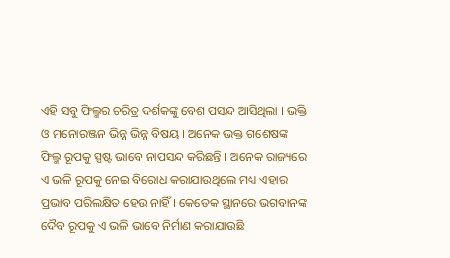ଏହି ସବୁ ଫିଲ୍ମର ଚରିତ୍ର ଦର୍ଶକଙ୍କୁ ବେଶ ପସନ୍ଦ ଆସିଥିଲା । ଭକ୍ତି ଓ ମନୋରଞ୍ଜନ ଭିନ୍ନ ଭିନ୍ନ ବିଷୟ । ଅନେକ ଭକ୍ତ ଗଶେଷଙ୍କ ଫିଲ୍ମ ରୂପକୁ ସ୍ପଷ୍ଟ ଭାବେ ନାପସନ୍ଦ କରିଛନ୍ତି । ଅନେକ ରାଜ୍ୟରେ ଏ ଭଳି ରୂପକୁ ନେଇ ବିରୋଧ କରାଯାଉଥିଲେ ମଧ୍ୟ ଏହାର ପ୍ରଭାବ ପରିଲକ୍ଷିତ ହେଉ ନାହିଁ । କେତେକ ସ୍ଥାନରେ ଭଗବାନଙ୍କ ଦୈବ ରୂପକୁ ଏ ଭଳି ଭାବେ ନିର୍ମାଣ କରାଯାଉଛି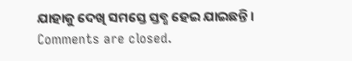ଯାହାକୁ ଦେଖି ସମସ୍ତେ ସ୍ତବ୍ଧ ହେଇ ଯାଇଛନ୍ତି ।
Comments are closed.